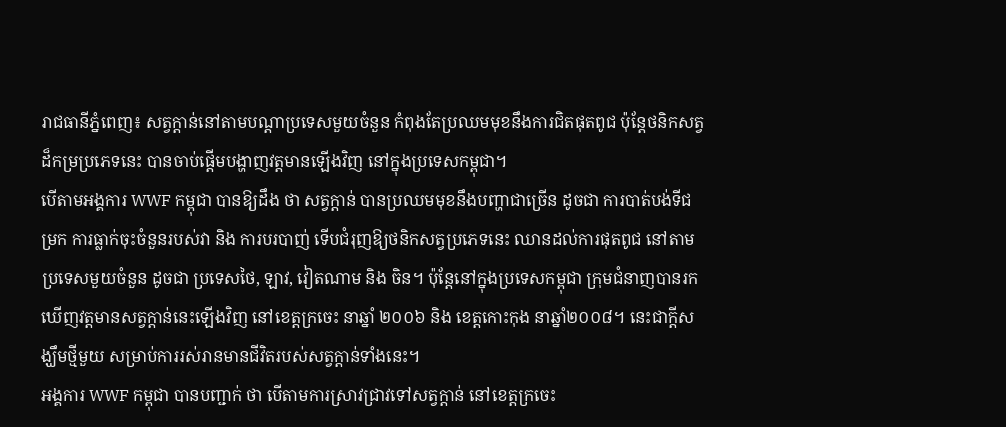រាជធានីភ្នំពេញ៖ សត្វក្តាន់នៅតាមបណ្ដាប្រទេសមួយចំនួន កំពុងតែប្រឈមមុខនឹងការជិតផុតពូជ ប៉ុន្ដែថនិកសត្វដ៏កម្រប្រភេទនេះ បានចាប់ផ្ដើមបង្ហាញវត្ដមានឡើងវិញ នៅក្នុងប្រទេសកម្ពុជា។
បើតាមអង្គការ WWF កម្ពុជា បានឱ្យដឹង ថា សត្វក្ដាន់ បានប្រឈមមុខនឹងបញ្ហាជាច្រើន ដូចជា ការបាត់បង់ទីជម្រក ការធ្លាក់ចុះចំនួនរបស់វា និង ការបរបាញ់ ទើបជំរុញឱ្យថនិកសត្វប្រភេទនេះ ឈានដល់ការផុតពូជ នៅតាមប្រទេសមួយចំនួន ដូចជា ប្រទេសថៃ, ឡាវ, វៀតណាម និង ចិន។ ប៉ុន្ដែនៅក្នុងប្រទេសកម្ពុជា ក្រុមជំនាញបានរកឃើញវត្តមានសត្វក្តាន់នេះឡើងវិញ នៅខេត្តក្រចេះ នាឆ្នាំ ២០០៦ និង ខេត្តកោះកុង នាឆ្នាំ២០០៨។ នេះជាក្ដីសង្ឃឹមថ្មីមួយ សម្រាប់ការរស់រានមានជីវិតរបស់សត្វក្ដាន់ទាំងនេះ។
អង្គការ WWF កម្ពុជា បានបញ្ជាក់ ថា បើតាមការស្រាវជ្រាវទៅសត្វក្តាន់ នៅខេត្តក្រចេះ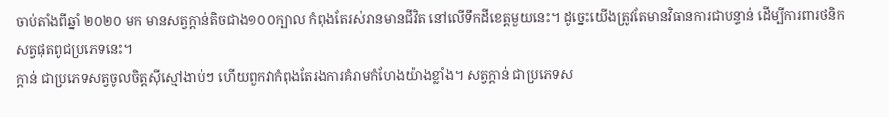ចាប់តាំងពីឆ្នាំ ២០២០ មក មានសត្វក្ដាន់តិចជាង១០០ក្បាល កំពុងតែរស់រានមានជីវិត នៅលើទឹកដីខេត្តមួយនេះ។ ដូច្នេះយើងត្រូវតែមានវិធានការជាបន្ទាន់ ដើម្បីការពារថនិកសត្វផុតពូជប្រភេទនេះ។
ក្តាន់ ជាប្រភេទសត្វចូលចិត្តស៊ីស្មៅងាប់ៗ ហើយពួកវាកំពុងតែរងការគំរាមកំហែងយ៉ាងខ្លាំង។ សត្វក្តាន់ ជាប្រភេទស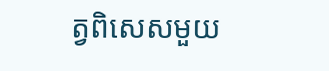ត្វពិសេសមួយ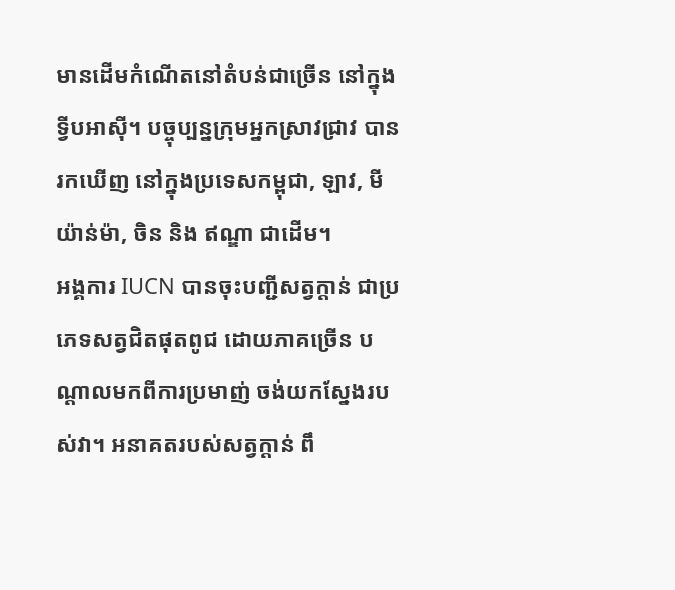មានដើមកំណើតនៅតំបន់ជាច្រើន នៅក្នុងទ្វីបអាស៊ី។ បច្ចុប្បន្នក្រុមអ្នកស្រាវជ្រាវ បានរកឃើញ នៅក្នុងប្រទេសកម្ពុជា, ឡាវ, មីយ៉ាន់ម៉ា, ចិន និង ឥណ្ឌា ជាដើម។
អង្គការ IUCN បានចុះបញ្ជីសត្វក្តាន់ ជាប្រភេទសត្វជិតផុតពូជ ដោយភាគច្រើន បណ្តាលមកពីការប្រមាញ់ ចង់យកស្នែងរបស់វា។ អនាគតរបស់សត្វក្តាន់ ពឹ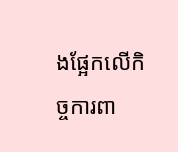ងផ្អែកលើកិច្ចការពា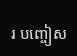រ បញ្ចៀស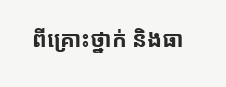ពីគ្រោះថ្នាក់ និងធា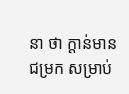នា ថា ក្ដាន់មានជម្រក សម្រាប់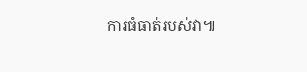ការធំធាត់របស់វា៕